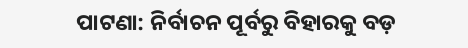ପାଟଣା: ନିର୍ବାଚନ ପୂର୍ବରୁ ବିହାରକୁ ବଡ଼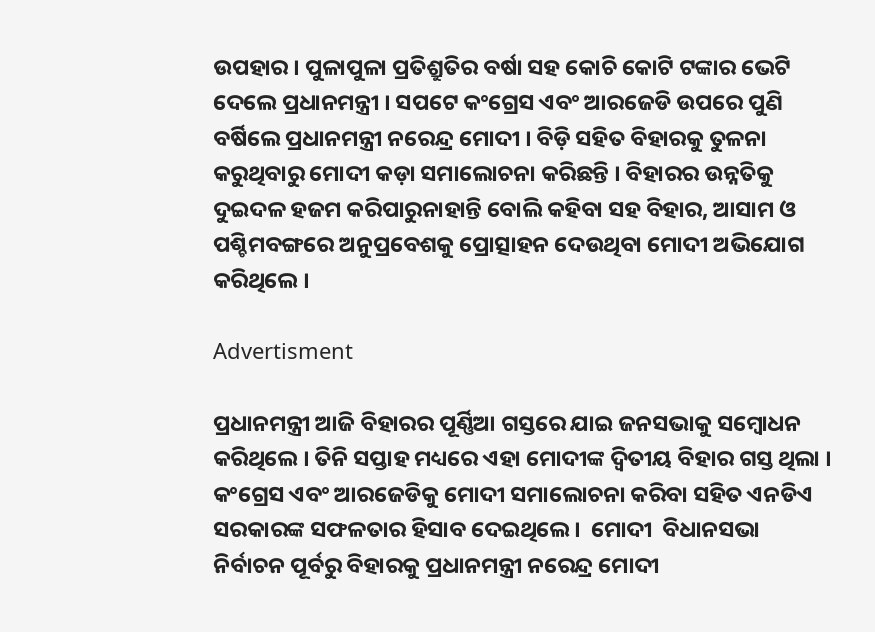ଉପହାର । ପୁଳାପୁଳା ପ୍ରତିଶ୍ରୁତିର ବର୍ଷା ସହ କୋଚି କୋଟି ଟଙ୍କାର ଭେଟି ଦେଲେ ପ୍ରଧାନମନ୍ତ୍ରୀ । ସପଟେ କଂଗ୍ରେସ ଏବଂ ଆରଜେଡି ଉପରେ ପୁଣି ବର୍ଷିଲେ ପ୍ରଧାନମନ୍ତ୍ରୀ ନରେନ୍ଦ୍ର ମୋଦୀ । ବିଡ଼ି ସହିତ ବିହାରକୁ ତୁଳନା କରୁଥିବାରୁ ମୋଦୀ କଡ଼ା ସମାଲୋଚନା କରିଛନ୍ତି । ବିହାରର ଉନ୍ନତିକୁ ଦୁଇଦଳ ହଜମ କରିପାରୁନାହାନ୍ତି ବୋଲି କହିବା ସହ ବିହାର, ଆସାମ ଓ ପଶ୍ଚିମବଙ୍ଗରେ ଅନୁପ୍ରବେଶକୁ ପ୍ରୋତ୍ସାହନ ଦେଉଥିବା ମୋଦୀ ଅଭିଯୋଗ କରିଥିଲେ ।

Advertisment

ପ୍ରଧାନମନ୍ତ୍ରୀ ଆଜି ବିହାରର ପୂର୍ଣ୍ଣିଆ ଗସ୍ତରେ ଯାଇ ଜନସଭାକୁ ସମ୍ୱୋଧନ କରିଥିଲେ । ତିନି ସପ୍ତାହ ମଧ୍ୟରେ ଏହା ମୋଦୀଙ୍କ ଦ୍ୱିତୀୟ ବିହାର ଗସ୍ତ ଥିଲା । କଂଗ୍ରେସ ଏବଂ ଆରଜେଡିକୁ ମୋଦୀ ସମାଲୋଚନା କରିବା ସହିତ ଏନଡିଏ ସରକାରଙ୍କ ସଫଳତାର ହିସାବ ଦେଇଥିଲେ ।  ମୋଦୀ  ବିଧାନସଭା ନିର୍ବାଚନ ପୂର୍ବରୁ ବିହାରକୁ ପ୍ରଧାନମନ୍ତ୍ରୀ ନରେନ୍ଦ୍ର ମୋଦୀ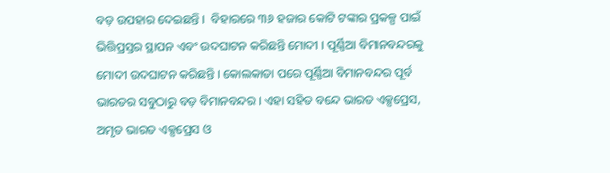ବଡ଼ ଉପହାର ଦେଇଛନ୍ତି ।  ବିହାରରେ ୩୬ ହଜାର କୋଟି ଟଙ୍କାର ପ୍ରକଳ୍ପ ପାଇଁ ଭିତ୍ତିପ୍ରସ୍ତର ସ୍ଥାପନ ଏବଂ ଉଦଘାଟନ କରିଛନ୍ତି ମୋଦୀ । ପୂର୍ଣ୍ଣିଆ ବିମାନବନ୍ଦରକୁ ମୋଦୀ ଉଦଘାଟନ କରିଛନ୍ତି । କୋଲକାତା ପରେ ପୂର୍ଣ୍ଣିଆ ବିମାନବନ୍ଦର ପୂର୍ବ ଭାରତର ସବୁଠାରୁ ବଡ଼ ବିମାନବନ୍ଦର । ଏହା ସହିତ ବନ୍ଦେ ଭାରତ ଏକ୍ସପ୍ରେସ, ଅମୃତ ଭାରତ ଏକ୍ସପ୍ରେସ ଓ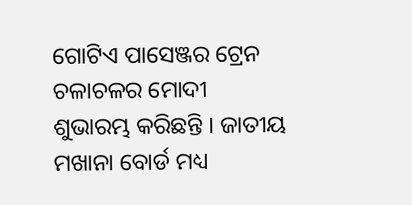ଗୋଟିଏ ପାସେଞ୍ଜର ଟ୍ରେନ ଚଳାଚଳର ମୋଦୀ ଶୁଭାରମ୍ଭ କରିଛନ୍ତି । ଜାତୀୟ ମଖାନା ବୋର୍ଡ ମଧ୍ୟ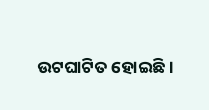ଉଟଘାଟିତ ହୋଇଛି ।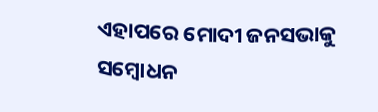ଏହାପରେ ମୋଦୀ ଜନସଭାକୁ ସମ୍ୱୋଧନ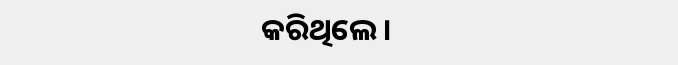କରିଥିଲେ ।